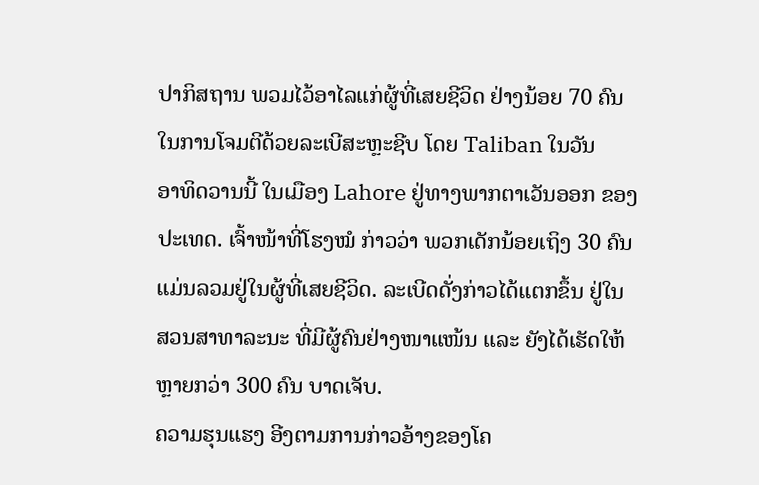ປາກິສຖານ ພວມໄວ້ອາໄລແກ່ຜູ້ທີ່ເສຍຊີວິດ ຢ່າງນ້ອຍ 70 ຄົນ
ໃນການໂຈມຕີດ້ວຍລະເບີສະຫຼະຊີບ ໂດຍ Taliban ໃນວັນ
ອາທິດວານນີ້ ໃນເມືອງ Lahore ຢູ່ທາງພາກຕາເວັນອອກ ຂອງ
ປະເທດ. ເຈົ້າໜ້າທີ່ໂຮງໝໍ ກ່າວວ່າ ພວກເດັກນ້ອຍເຖິງ 30 ຄົນ
ແມ່ນລວມຢູ່ໃນຜູ້ທີ່ເສຍຊີວິດ. ລະເບີດດັ່ງກ່າວໄດ້ແຕກຂຶ້ນ ຢູ່ໃນ
ສວນສາທາລະນະ ທີ່ມີຜູ້ຄົນຢ່າງໜາແໜ້ນ ແລະ ຍັງໄດ້ເຮັດໃຫ້
ຫຼາຍກວ່າ 300 ຄົນ ບາດເຈັບ.
ຄວາມຮຸນແຮງ ອີງຕາມການກ່າວອ້າງຂອງໂຄ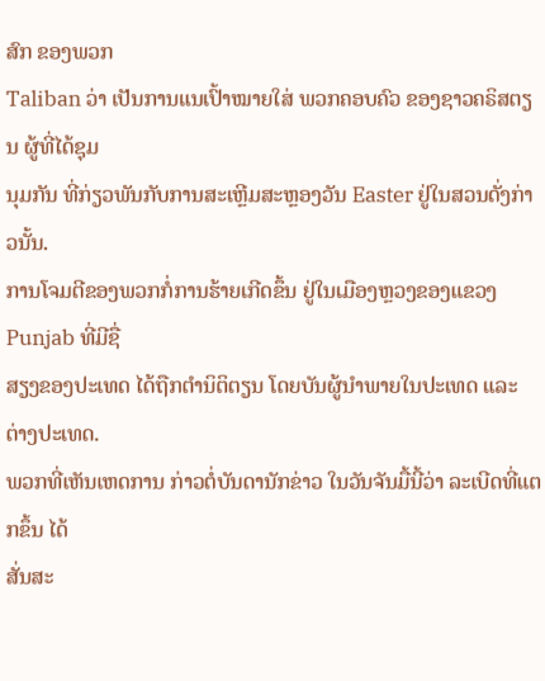ສົກ ຂອງພວກ
Taliban ວ່າ ເປັນການແນເປົ້າໝາຍໃສ່ ພວກຄອບຄົວ ຂອງຊາວຄຣິສຕຽນ ຜູ້ທີ່ໄດ້ຊຸມ
ນຸມກັນ ທີ່ກ່ຽວພັນກັບການສະເຫຼີມສະຫຼອງວັນ Easter ຢູ່ໃນສວນດັ່ງກ່າວນັ້ນ.
ການໂຈມຕີຂອງພວກກໍ່ການຮ້າຍເກີດຂຶ້ນ ຢູ່ໃນເມືອງຫຼວງຂອງແຂວງ Punjab ທີ່ມີຊື່
ສຽງຂອງປະເທດ ໄດ້ຖືກຕຳນິຕິຕຽນ ໂດຍບັນຜູ້ນຳພາຍໃນປະເທດ ແລະ ຕ່າງປະເທດ.
ພວກທີ່ເຫັນເຫດການ ກ່າວຕໍ່ບັນດານັກຂ່າວ ໃນວັນຈັນມື້ນີ້ວ່າ ລະເບີດທີ່ແຕກຂຶ້ນ ໄດ້
ສັ່ນສະ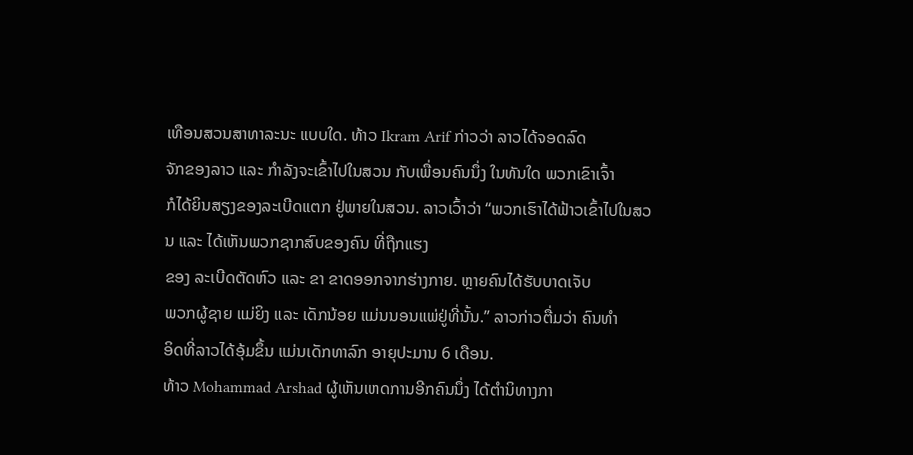ເທືອນສວນສາທາລະນະ ແບບໃດ. ທ້າວ Ikram Arif ກ່າວວ່າ ລາວໄດ້ຈອດລົດ
ຈັກຂອງລາວ ແລະ ກຳລັງຈະເຂົ້າໄປໃນສວນ ກັບເພື່ອນຄົນນຶ່ງ ໃນທັນໃດ ພວກເຂົາເຈົ້າ
ກໍໄດ້ຍິນສຽງຂອງລະເບີດແຕກ ຢູ່ພາຍໃນສວນ. ລາວເວົ້າວ່າ “ພວກເຮົາໄດ້ຟ້າວເຂົ້າໄປໃນສວນ ແລະ ໄດ້ເຫັນພວກຊາກສົບຂອງຄົນ ທີ່ຖືກແຮງ
ຂອງ ລະເບີດຕັດຫົວ ແລະ ຂາ ຂາດອອກຈາກຮ່າງກາຍ. ຫຼາຍຄົນໄດ້ຮັບບາດເຈັບ
ພວກຜູ້ຊາຍ ແມ່ຍິງ ແລະ ເດັກນ້ອຍ ແມ່ນນອນແພ່ຢູ່ທີ່ນັ້ນ.” ລາວກ່າວຕື່ມວ່າ ຄົນທຳ
ອິດທີ່ລາວໄດ້ອຸ້ມຂຶ້ນ ແມ່ນເດັກທາລົກ ອາຍຸປະມານ 6 ເດືອນ.
ທ້າວ Mohammad Arshad ຜູ້ເຫັນເຫດການອີກຄົນນຶ່ງ ໄດ້ຕຳນິທາງກາ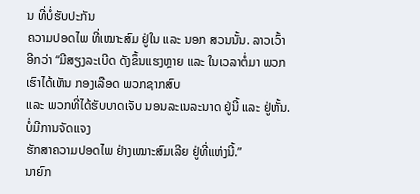ນ ທີ່ບໍ່ຮັບປະກັນ
ຄວາມປອດໄພ ທີ່ເໝາະສົມ ຢູ່ໃນ ແລະ ນອກ ສວນນັ້ນ. ລາວເວົ້າອີກວ່າ “ມີສຽງລະເບີດ ດັງຂຶ້ນແຮງຫຼາຍ ແລະ ໃນເວລາຕໍ່ມາ ພວກເຮົາໄດ້ເຫັນ ກອງເລືອດ ພວກຊາກສົບ
ແລະ ພວກທີ່ໄດ້ຮັບບາດເຈັບ ນອນລະເນລະນາດ ຢູ່ນີ້ ແລະ ຢູ່ຫັ້ນ. ບໍ່ມີການຈັດແຈງ
ຮັກສາຄວາມປອດໄພ ຢ່າງເໝາະສົມເລີຍ ຢູ່ທີ່ແຫ່ງນີ້.”
ນາຍົກ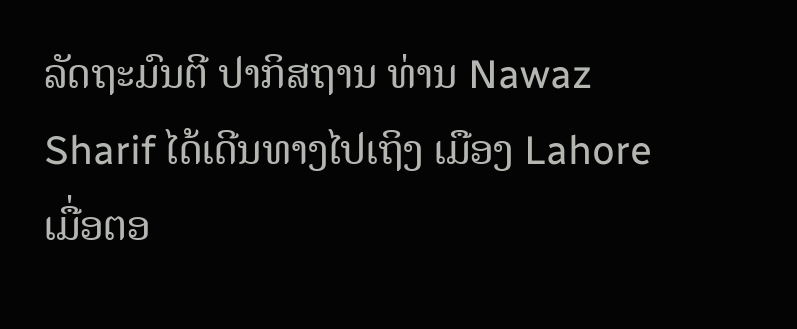ລັດຖະມົນຕີ ປາກິສຖານ ທ່ານ Nawaz Sharif ໄດ້ເດີນທາງໄປເຖິງ ເມືອງ Lahore
ເມື່ອຕອ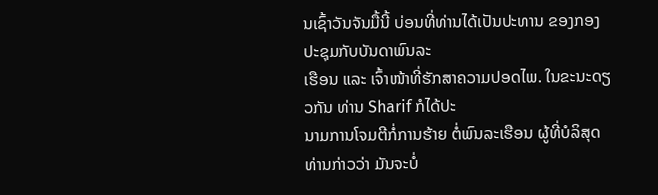ນເຊົ້າວັນຈັນມື້ນີ້ ບ່ອນທີ່ທ່ານໄດ້ເປັນປະທານ ຂອງກອງປະຊຸມກັບບັນດາພົນລະ
ເຮືອນ ແລະ ເຈົ້າໜ້າທີ່ຮັກສາຄວາມປອດໄພ. ໃນຂະນະດຽວກັນ ທ່ານ Sharif ກໍໄດ້ປະ
ນາມການໂຈມຕີກໍ່ການຮ້າຍ ຕໍ່ພົນລະເຮືອນ ຜູ້ທີ່ບໍລິສຸດ ທ່ານກ່າວວ່າ ມັນຈະບໍ່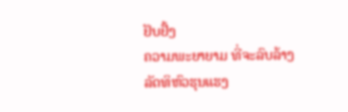ຢັບຢັ້ງ
ຄວາມພະຍາຍາມ ທີ່ຈະລົບລ້າງລັດທິຫົວຮຸນແຮງ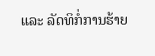ແລະ ລັດທິກໍ່ການຮ້າຍ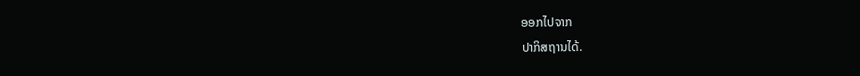ອອກໄປຈາກ
ປາກິສຖານໄດ້.